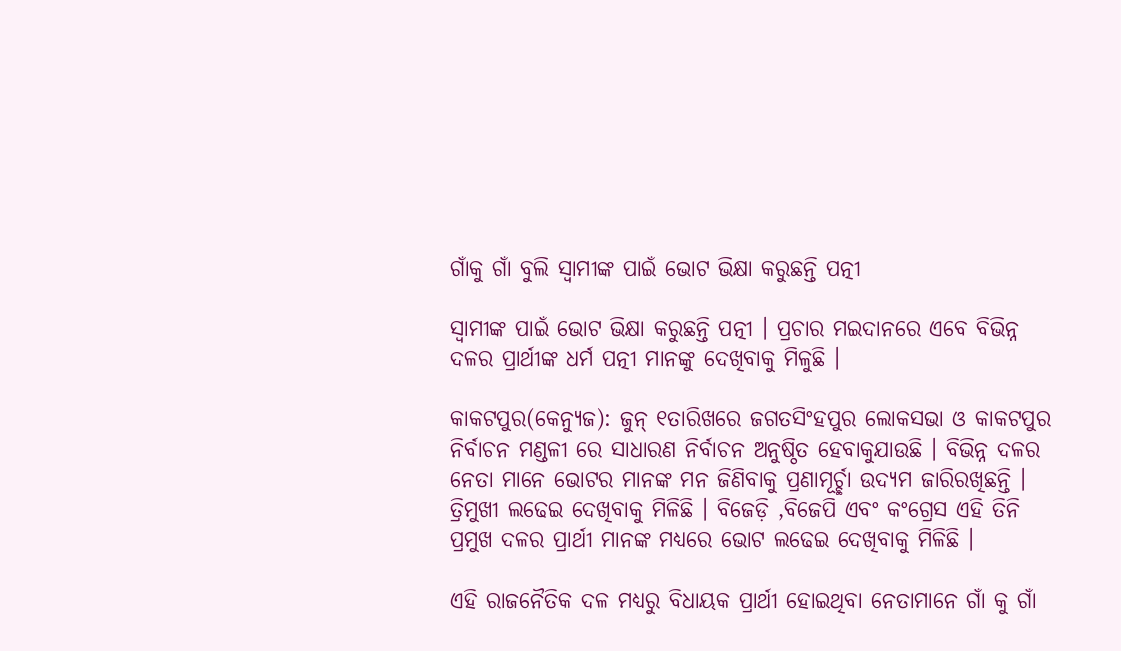ଗାଁକୁ ଗାଁ ବୁଲି ସ୍ୱାମୀଙ୍କ ପାଇଁ ଭୋଟ ଭିକ୍ଷା କରୁଛନ୍ତି ପତ୍ନୀ

ସ୍ୱାମୀଙ୍କ ପାଇଁ ଭୋଟ ଭିକ୍ଷା କରୁଛନ୍ତି ପତ୍ନୀ । ପ୍ରଚାର ମଇଦାନରେ ଏବେ ବିଭିନ୍ନ ଦଳର ପ୍ରାର୍ଥୀଙ୍କ ଧର୍ମ ପତ୍ନୀ ମାନଙ୍କୁ ଦେଖିବାକୁ ମିଳୁଛି ।

କାକଟପୁର(କେନ୍ୟୁଜ): ଜୁନ୍ ୧ତାରିଖରେ ଜଗତସିଂହପୁର ଲୋକସଭା ଓ କାକଟପୁର ନିର୍ବାଚନ ମଣ୍ଡଳୀ ରେ ସାଧାରଣ ନିର୍ବାଚନ ଅନୁଷ୍ଠିତ ହେବାକୁଯାଉଛି । ବିଭିନ୍ନ ଦଳର ନେତା ମାନେ ଭୋଟର ମାନଙ୍କ ମନ ଜିଣିବାକୁ ପ୍ରଣାମୂର୍ଚ୍ଛା ଉଦ୍ୟମ ଜାରିରଖିଛନ୍ତି । ତ୍ରିମୁଖୀ ଲଢେଇ ଦେଖିବାକୁ ମିଳିଛି । ବିଜେଡ଼ି ,ବିଜେପି ଏବଂ କଂଗ୍ରେସ ଏହି ତିନି ପ୍ରମୁଖ ଦଳର ପ୍ରାର୍ଥୀ ମାନଙ୍କ ମଧ୍ୟରେ ଭୋଟ ଲଢେଇ ଦେଖିବାକୁ ମିଳିଛି ।

ଏହି ରାଜନୈତିକ ଦଳ ମଧ୍ୟରୁ ବିଧାୟକ ପ୍ରାର୍ଥୀ ହୋଇଥିବା ନେତାମାନେ ଗାଁ କୁ ଗାଁ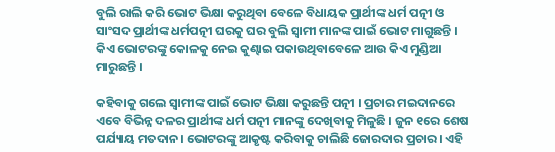ବୁଲି ରାଲି କରି ଭୋଟ ଭିକ୍ଷା କରୁଥିବା ବେଳେ ବିଧାୟକ ପ୍ରାର୍ଥୀଙ୍କ ଧର୍ମ ପତ୍ନୀ ଓ ସାଂସଦ ପ୍ରାର୍ଥୀଙ୍କ ଧର୍ମପତ୍ନୀ ଘରକୁ ଘର ବୁଲି ସ୍ୱାମୀ ମାନଙ୍କ ପାଇଁ ଭୋଟ ମାଗୁଛନ୍ତି । କିଏ ଭୋଟରଙ୍କୁ କୋଳକୁ ନେଇ କୁଣ୍ଢାଇ ପକାଉଥିବାବେଳେ ଆଉ କିଏ ମୁଣ୍ଡିଆ ମାରୁଛନ୍ତି ।

କହିବାକୁ ଗଲେ ସ୍ୱାମୀଙ୍କ ପାଇଁ ଭୋଟ ଭିକ୍ଷା କରୁଛନ୍ତି ପତ୍ନୀ । ପ୍ରଚାର ମଇଦାନରେ ଏବେ ବିଭିନ୍ନ ଦଳର ପ୍ରାର୍ଥୀଙ୍କ ଧର୍ମ ପତ୍ନୀ ମାନଙ୍କୁ ଦେଖିବାକୁ ମିଳୁଛି । ଜୁନ ୧ରେ ଶେଷ ପର୍ଯ୍ୟାୟ ମତଦାନ। ଭୋଟରଙ୍କୁ ଆକୃଷ୍ଟ କରିବାକୁ ଚାଲିଛି ଜୋରଦାର ପ୍ରଚାର । ଏହି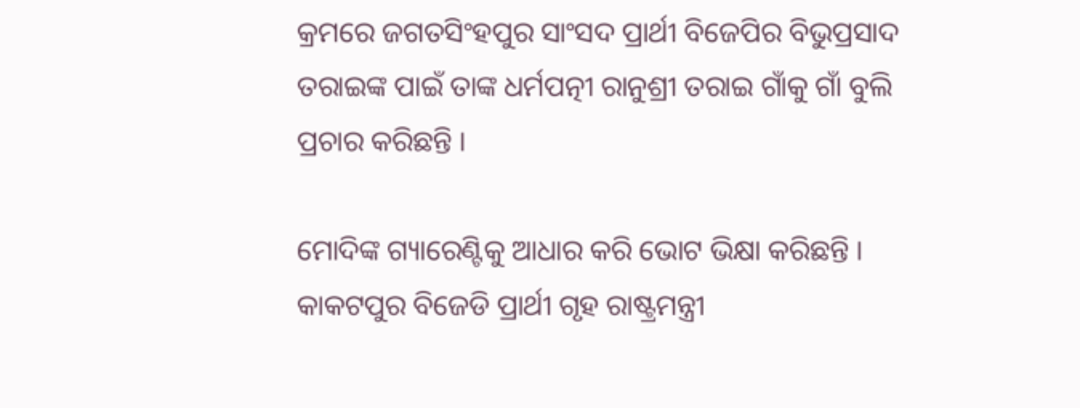କ୍ରମରେ ଜଗତସିଂହପୁର ସାଂସଦ ପ୍ରାର୍ଥୀ ବିଜେପିର ବିଭୁପ୍ରସାଦ ତରାଇଙ୍କ ପାଇଁ ତାଙ୍କ ଧର୍ମପତ୍ନୀ ରାନୁଶ୍ରୀ ତରାଇ ଗାଁକୁ ଗାଁ ବୁଲି ପ୍ରଚାର କରିଛନ୍ତି ।

ମୋଦିଙ୍କ ଗ୍ୟାରେଣ୍ଟିକୁ ଆଧାର କରି ଭୋଟ ଭିକ୍ଷା କରିଛନ୍ତି । କାକଟପୁର ବିଜେଡି ପ୍ରାର୍ଥୀ ଗୃହ ରାଷ୍ଟ୍ରମନ୍ତ୍ରୀ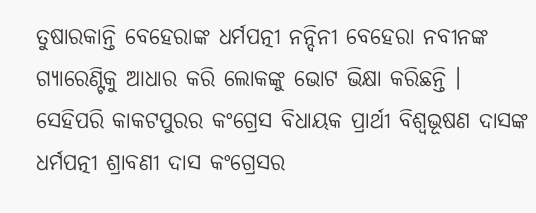ତୁଷାରକାନ୍ତି ବେହେରାଙ୍କ ଧର୍ମପତ୍ନୀ ନନ୍ଦିନୀ ବେହେରା ନବୀନଙ୍କ ଗ୍ୟାରେଣ୍ଟିକୁ ଆଧାର କରି ଲୋକଙ୍କୁ ଭୋଟ ଭିକ୍ଷା କରିଛନ୍ତି । ସେହିପରି କାକଟପୁରର କଂଗ୍ରେସ ବିଧାୟକ ପ୍ରାର୍ଥୀ ବିଶ୍ବଭୂଷଣ ଦାସଙ୍କ ଧର୍ମପତ୍ନୀ ଶ୍ରାବଣୀ ଦାସ କଂଗ୍ରେସର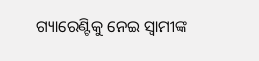ଗ୍ୟାରେଣ୍ଟିକୁ ନେଇ ସ୍ୱାମୀଙ୍କ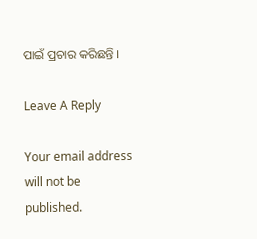ପାଇଁ ପ୍ରଚାର କରିଛନ୍ତି ।

Leave A Reply

Your email address will not be published.